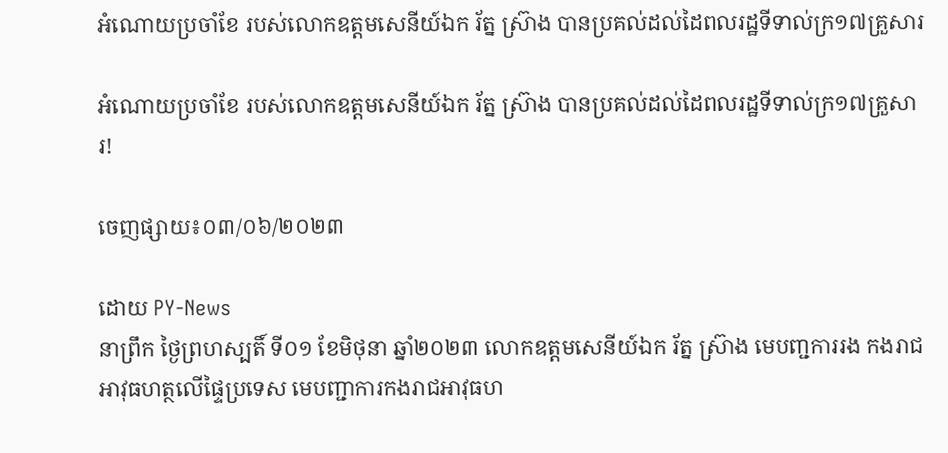អំណោយប្រចាំខែ របស់លោកឧត្ដមសេនីយ៍ឯក រ័ត្ន ស្រ៊ាង បានប្រគល់ដល់ដៃពលរដ្ឋទីទាល់ក្រ១៧គ្រួសារ

អំណោយប្រចាំខែ របស់លោកឧត្ដមសេនីយ៍ឯក រ័ត្ន ស្រ៊ាង បានប្រគល់ដល់ដៃពលរដ្ឋទីទាល់ក្រ១៧គ្រួសារ!

ចេញផ្សាយ៖០៣/០៦/២០២៣

ដោយ PY-News
នាព្រឹក ថ្ងៃព្រហស្បតិ៍ ទី០១ ខែមិថុនា ឆ្នាំ២០២៣ លោកឧត្តមសេនីយ៍ឯក រ័ត្ន ស្រ៊ាង មេបញ្ជការរង កងរាជអាវុធហត្ថលើផ្ទៃប្រទេស មេបញ្ជាការកងរាជអាវុធហ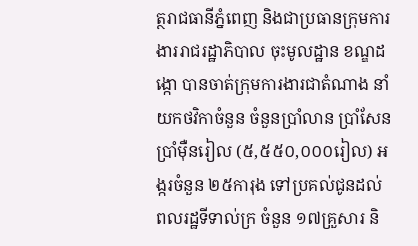ត្ថរាជធានីភ្នំពេញ និងជាប្រធានក្រុមការងាររាជរដ្ឋាភិបាល ចុះមូលដ្ឋាន ខណ្ឌដង្កោ បានចាត់ក្រុមការងារជាតំណាង នាំយកថវិកាចំនួន ចំនួនប្រាំលាន ប្រាំសែន ប្រាំម៉ឺនរៀល (៥,៥៥០,០០០រៀល) អង្ករចំនួន ២៥ការុង ទៅប្រគល់ជូនដល់ពលរដ្ឋទីទាល់ក្រ ចំនួន ១៧គ្រួសារ និ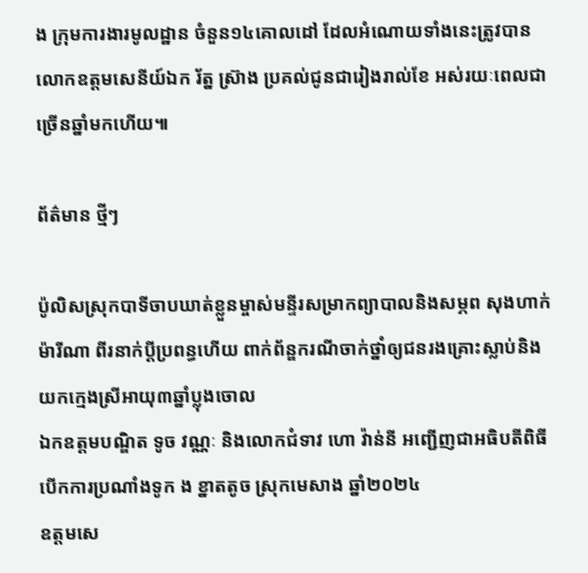ង ក្រុមការងារមូលដ្ឋាន ចំនួន១៤គោលដៅ ដែលអំណោយទាំងនេះត្រូវបានលោកឧត្ដមសេនីយ៍ឯក រ័ត្ន ស្រ៊ាង ប្រគល់ជូនជារៀងរាល់ខែ អស់រយៈពេលជាច្រើនឆ្នាំមកហើយ៕

ព័ត៌មាន ថ្មីៗ

ប៉ូលិសស្រុកបាទីចាបឃាត់ខ្លួនម្ចាស់មន្ទីរសម្រាកព្យាបាលនិងសម្ភព សុងហាក់ ម៉ារីណា ពីរនាក់ប្ដីប្រពន្ធហើយ ពាក់ព័ន្ឌករណីចាក់ថ្នាំឲ្យជនរងគ្រោះស្លាប់និងយកក្មេងស្រីអាយុ៣ឆ្នាំប្លុងចោល
ឯកឧត្តមបណ្ឌិត ទូច វណ្ណៈ និងលោកជំទាវ ហោ វ៉ាន់នី អញ្ជើញជាអធិបតីពិធីបើកការប្រណាំងទូក ង ខ្នាតតូច ស្រុកមេសាង ឆ្នាំ២០២៤
ឧត្តមសេ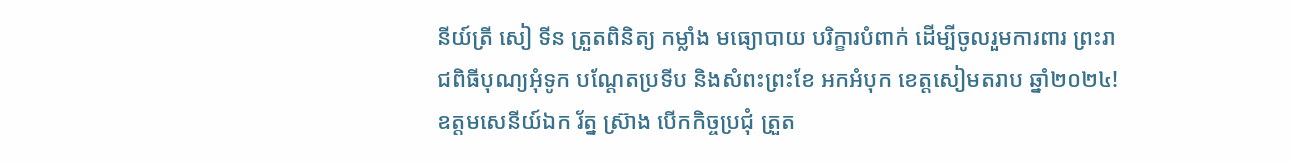នីយ៍ត្រី សៀ ទីន ត្រួតពិនិត្យ កម្លាំង មធ្យោបាយ បរិក្ខារបំពាក់ ដើម្បីចូលរួមការពារ ព្រះរាជពិធីបុណ្យអុំទូក បណ្តែតប្រទីប និងសំពះព្រះខែ អកអំបុក ខេត្តសៀមតរាប ឆ្នាំ២០២៤!
ឧត្តមសេនីយ៍ឯក រ័ត្ន ស្រ៊ាង បើកកិច្ចប្រជុំ ត្រួត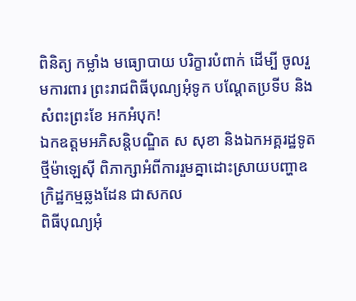ពិនិត្យ កម្លាំង មធ្យោបាយ បរិក្ខារបំពាក់ ដើម្បី ចូលរួមការពារ ព្រះរាជពិធីបុណ្យអុំទូក បណ្តែតប្រទីប និងសំពះព្រះខែ អកអំបុក!
ឯកឧត្តមអភិសន្តិបណ្ឌិត ស សុខា និងឯកអគ្គរដ្ឋទូតថ្មីម៉ាឡេស៊ី ពិភាក្សាអំពីការរួមគ្នាដោះស្រាយបញ្ហាឧក្រិដ្ឋកម្មឆ្លងដែន ជាសកល
ពិធីបុណ្យអុំ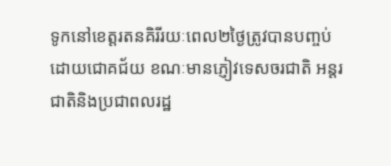ទូកនៅខេត្តរតនគិរីរយៈពេល២ថ្ងៃត្រូវបានបញ្ចប់ដោយជោគជ័យ ខណៈមានភ្ញៀវទេសចរជាតិ អន្តរ ជាតិនិងប្រជាពលរដ្ឋ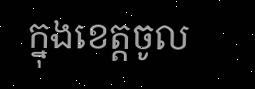ក្នុងខេត្តចូល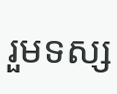រួមទស្ស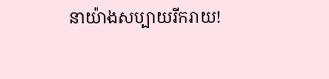នាយ៉ាងសប្បាយរីករាយ!